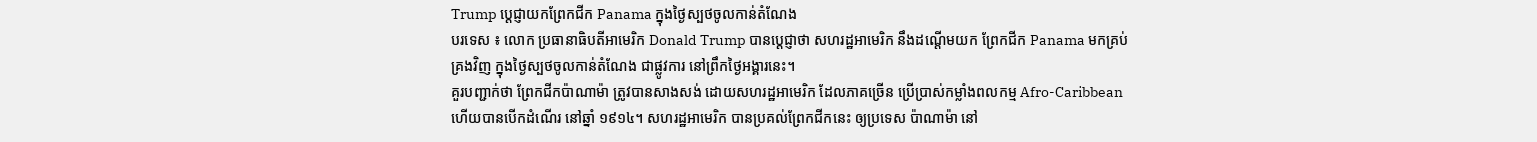Trump ប្តេជ្ញាយកព្រែកជីក Panama ក្នុងថ្ងៃស្បថចូលកាន់តំណែង
បរទេស ៖ លោក ប្រធានាធិបតីអាមេរិក Donald Trump បានប្តេជ្ញាថា សហរដ្ឋអាមេរិក នឹងដណ្តើមយក ព្រែកជីក Panama មកគ្រប់គ្រងវិញ ក្នុងថ្ងៃស្បថចូលកាន់តំណែង ជាផ្លូវការ នៅព្រឹកថ្ងៃអង្គារនេះ។
គួរបញ្ជាក់ថា ព្រែកជីកប៉ាណាម៉ា ត្រូវបានសាងសង់ ដោយសហរដ្ឋអាមេរិក ដែលភាគច្រើន ប្រើប្រាស់កម្លាំងពលកម្ម Afro-Caribbean ហើយបានបើកដំណើរ នៅឆ្នាំ ១៩១៤។ សហរដ្ឋអាមេរិក បានប្រគល់ព្រែកជីកនេះ ឲ្យប្រទេស ប៉ាណាម៉ា នៅ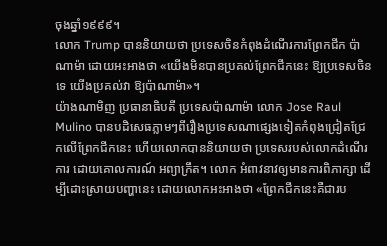ចុងឆ្នាំ១៩៩៩។
លោក Trump បាននិយាយថា ប្រទេសចិនកំពុងដំណើរការព្រែកជីក ប៉ាណាម៉ា ដោយអះអាងថា «យើងមិនបានប្រគល់ព្រែកជីកនេះ ឱ្យប្រទេសចិនទេ យើងប្រគល់វា ឱ្យប៉ាណាម៉ា»។
យ៉ាងណាមិញ ប្រធានាធិបតី ប្រទេសប៉ាណាម៉ា លោក Jose Raul Mulino បានបដិសេធភ្លាមៗពីរឿងប្រទេសណាផ្សេងទៀតកំពុងជ្រៀតជ្រែកលើព្រែកជីកនេះ ហើយលោកបាននិយាយថា ប្រទេសរបស់លោកដំណើរការ ដោយគោលការណ៍ អព្យាក្រឹត។ លោក អំពាវនាវឲ្យមានការពិភាក្សា ដើម្បីដោះស្រាយបញ្ហានេះ ដោយលោកអះអាងថា «ព្រែកជីកនេះគឺជារប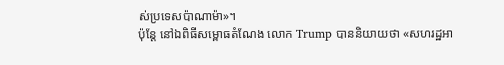ស់ប្រទេសប៉ាណាម៉ា»។
ប៉ុន្តែ នៅឯពិធីសម្ពោធតំណែង លោក Trump បាននិយាយថា «សហរដ្ឋអា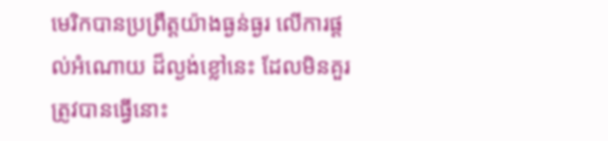មេរិកបានប្រព្រឹត្តយ៉ាងធ្ងន់ធ្ងរ លើការផ្តល់អំណោយ ដ៏ល្ងង់ខ្លៅនេះ ដែលមិនគួរត្រូវបានធ្វើនោះ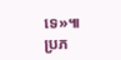ទេ»៕
ប្រភ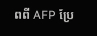ពពី AFP ប្រែ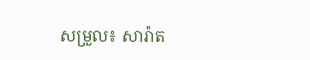សម្រួល៖ សារ៉ាត